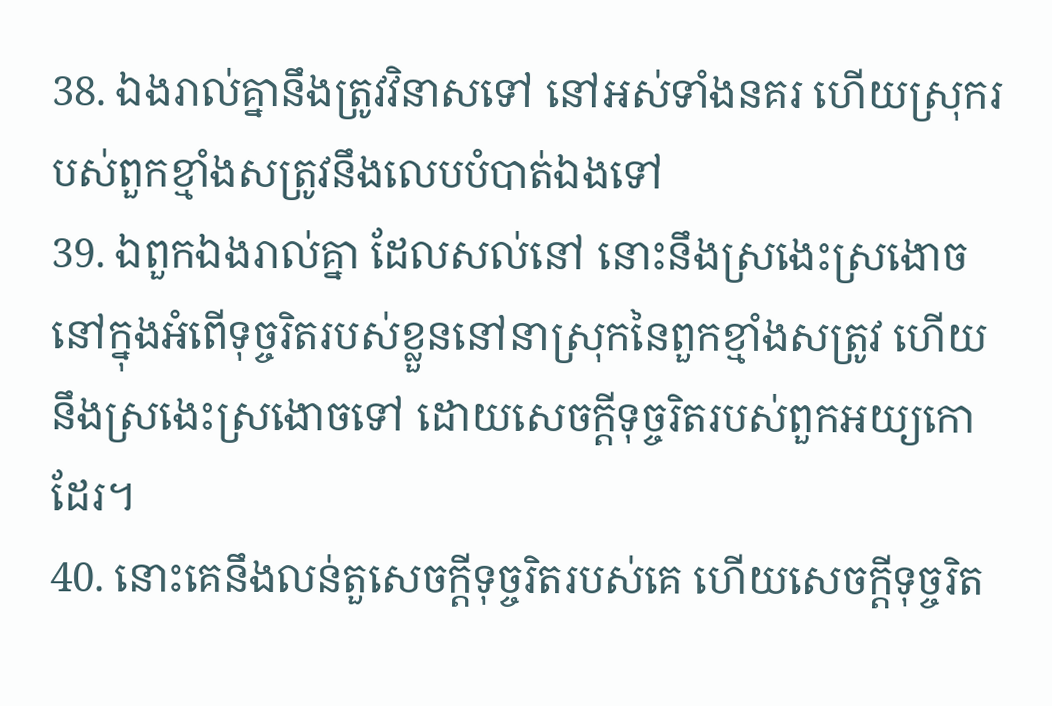38. ឯងរាល់គ្នានឹងត្រូវវិនាសទៅ នៅអស់ទាំងនគរ ហើយស្រុករបស់ពួកខ្មាំងសត្រូវនឹងលេបបំបាត់ឯងទៅ
39. ឯពួកឯងរាល់គ្នា ដែលសល់នៅ នោះនឹងស្រងេះស្រងោច នៅក្នុងអំពើទុច្ចរិតរបស់ខ្លួននៅនាស្រុកនៃពួកខ្មាំងសត្រូវ ហើយនឹងស្រងេះស្រងោចទៅ ដោយសេចក្ដីទុច្ចរិតរបស់ពួកអយ្យកោដែរ។
40. នោះគេនឹងលន់តួសេចក្ដីទុច្ចរិតរបស់គេ ហើយសេចក្ដីទុច្ចរិត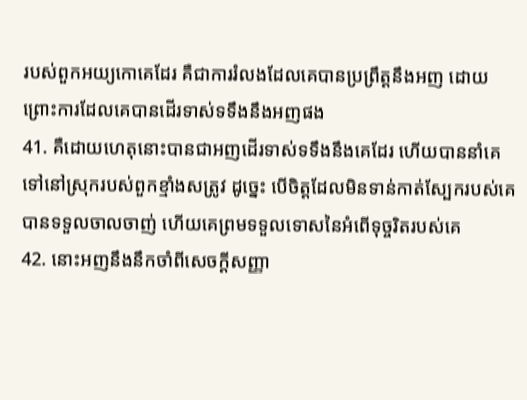របស់ពួកអយ្យកោគេដែរ គឺជាការរំលងដែលគេបានប្រព្រឹត្តនឹងអញ ដោយព្រោះការដែលគេបានដើរទាស់ទទឹងនឹងអញផង
41. គឺដោយហេតុនោះបានជាអញដើរទាស់ទទឹងនឹងគេដែរ ហើយបាននាំគេទៅនៅស្រុករបស់ពួកខ្មាំងសត្រូវ ដូច្នេះ បើចិត្តដែលមិនទាន់កាត់ស្បែករបស់គេ បានទទួលចាលចាញ់ ហើយគេព្រមទទួលទោសនៃអំពើទុច្ចរិតរបស់គេ
42. នោះអញនឹងនឹកចាំពីសេចក្ដីសញ្ញា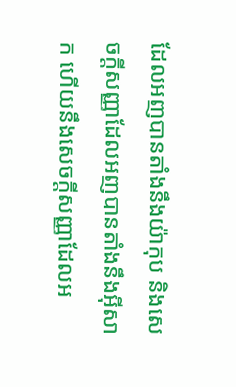ដែលអញបានតាំងនឹងយ៉ាកុប និងសេចក្ដីសញ្ញាដែលអញបានតាំងនឹងអ៊ីសាក ហើយនឹងសេចក្ដីសញ្ញាដែលអ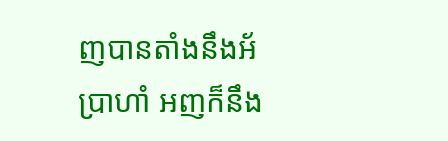ញបានតាំងនឹងអ័ប្រាហាំ អញក៏នឹង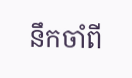នឹកចាំពី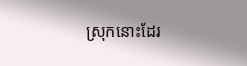ស្រុកនោះដែរ